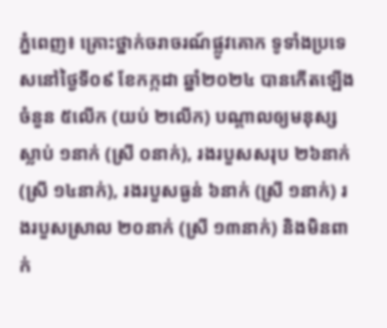ភ្នំពេញ៖ គ្រោះថ្នាក់ចរាចរណ៍ផ្លូវគោក ទូទាំងប្រទេសនៅថ្ងៃទី០៩ ខែកក្កដា ឆ្នាំ២០២៤ បានកើតឡើងចំនួន ៥លើក (យប់ ២លើក) បណ្តាលឲ្យមនុស្ស ស្លាប់ ១នាក់ (ស្រី ០នាក់), រងរបួសសរុប ២៦នាក់ (ស្រី ១៤នាក់), រងរបួសធ្ងន់ ៦នាក់ (ស្រី ១នាក់) រងរបួសស្រាល ២០នាក់ (ស្រី ១៣នាក់) និងមិនពាក់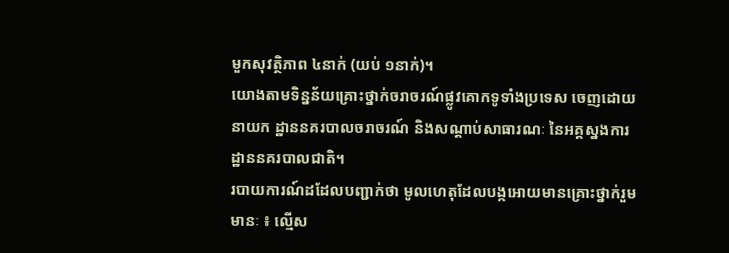មួកសុវត្ថិភាព ៤នាក់ (យប់ ១នាក់)។
យោងតាមទិន្នន័យគ្រោះថ្នាក់ចរាចរណ៍ផ្លូវគោកទូទាំងប្រទេស ចេញដោយនាយក ដ្ឋាននគរបាលចរាចរណ៍ និងសណ្តាប់សាធារណៈ នៃអគ្គស្នងការដ្ឋាននគរបាលជាតិ។
របាយការណ៍ដដែលបញ្ជាក់ថា មូលហេតុដែលបង្កអោយមានគ្រោះថ្នាក់រួមមានៈ ៖ ល្មើស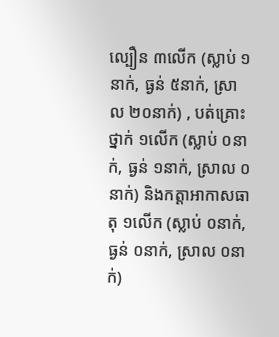ល្បឿន ៣លើក (ស្លាប់ ១នាក់, ធ្ងន់ ៥នាក់, ស្រាល ២០នាក់) , បត់គ្រោះថ្នាក់ ១លើក (ស្លាប់ ០នាក់, ធ្ងន់ ១នាក់, ស្រាល ០នាក់) និងកត្តាអាកាសធាតុ ១លើក (ស្លាប់ ០នាក់, ធ្ងន់ ០នាក់, ស្រាល ០នាក់)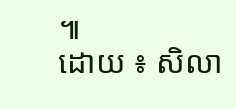៕
ដោយ ៖ សិលា